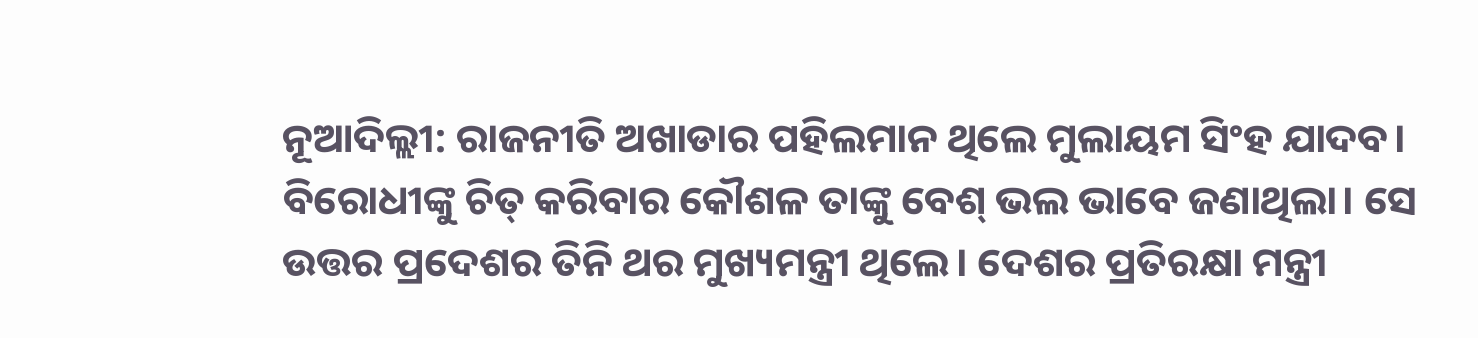ନୂଆଦିଲ୍ଲୀ: ରାଜନୀତି ଅଖାଡାର ପହିଲମାନ ଥିଲେ ମୁଲାୟମ ସିଂହ ଯାଦବ। ବିରୋଧୀଙ୍କୁ ଚିତ୍ କରିବାର କୌଶଳ ତାଙ୍କୁ ବେଶ୍ ଭଲ ଭାବେ ଜଣାଥିଲା। ସେ ଉତ୍ତର ପ୍ରଦେଶର ତିନି ଥର ମୁଖ୍ୟମନ୍ତ୍ରୀ ଥିଲେ। ଦେଶର ପ୍ରତିରକ୍ଷା ମନ୍ତ୍ରୀ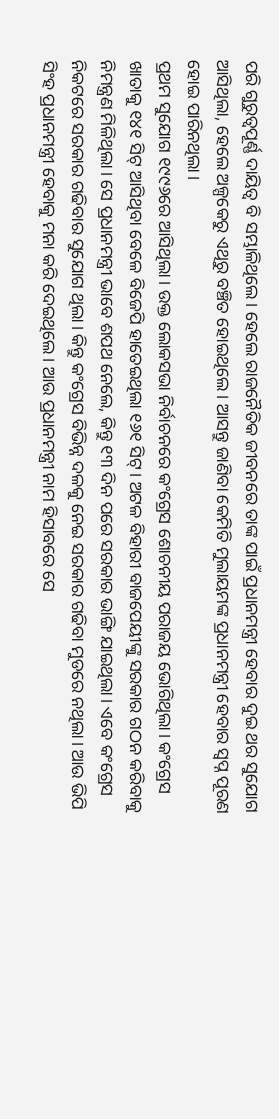ପରି ଗୁରୁତ୍ଵପୂର୍ଣ୍ଣ ଦାୟିତ୍ଵ ବି ସମ୍ଭାଳିଥିଲେ। ହେଲେ ରାଜନୈତିକ ଜୀବନରେ ତାଙ୍କ ପାଇଁ ପ୍ରଧାନମନ୍ତ୍ରୀ ହେବାର ଦୁଇ ଥର ସୁଯୋଗ ଆସିଥିଲା, ହେଲେ ଅଳ୍ପକେରୁ ଏଥିରୁ ବଞ୍ଚିତ ହୋଇଥିଲେ। ଆସନ୍ତୁ ଜାଣିବା କେମିତି ମୁଲାୟମଙ୍କ ପ୍ରଧାନମନ୍ତ୍ରୀ ହେବାର ସ୍ଵପ୍ନ ପୂରଣ ହୋଇ ପାରିନଥିଲା।
ପ୍ରଥମ ସୁଯୋଗ ୧୯୯୬ରେ ଆସିଥିଲା। ଉକ୍ତ ଲୋକସଭା ନିର୍ବାଚନରେ କଂଗ୍ରେସ ଶୋଚନୀୟ ପରାଜୟ ଭୋଗିଥିଲା। କଂଗ୍ରେସ ଖାତାକୁ ୧୪୧ ସିଟ୍ ଆସିଥିବା ବେଳେ ବିଜେପି ହାତେଇଥିଲା ୧୬୧ ସିଟ୍। ଅଟଳ ବିହାରୀ ବାଜପେୟୀଙ୍କୁ ସରକାର ଗଠନ କରିବାକୁ ନିମନ୍ତ୍ରଣ ମିଳିଥିଲା। ସେ ପ୍ରଧାନମନ୍ତ୍ରୀ ଭାବେ ଶପଥ ନେଲେ, କିନ୍ତୁ ୧୩ ଦିନ ପରେ ସରକାର ଭାଙ୍ଗି ଯାଇଥିଲା। ଏବେ କଂଗ୍ରେସ ନିକଟରେ ସରକାର ଗଢିବାର ସୁଯୋଗ ଥିଲା। କିନ୍ତୁ କଂଗ୍ରେସ ବିଭିନ୍ନ ଦଳକୁ ନେଇ ସରକାର ଗଢିବା ମୁଡରେ ନଥିଲା। ଆଉ ଭିପି ସିଂହ ପ୍ରଧାନମନ୍ତ୍ରୀ ହେବାକୁ ମନା କରି ଦେଇଥିଲେ। ଆଉ ପ୍ରଧାନମନ୍ତ୍ରୀ ନାମ ହିସାବରେ ସେ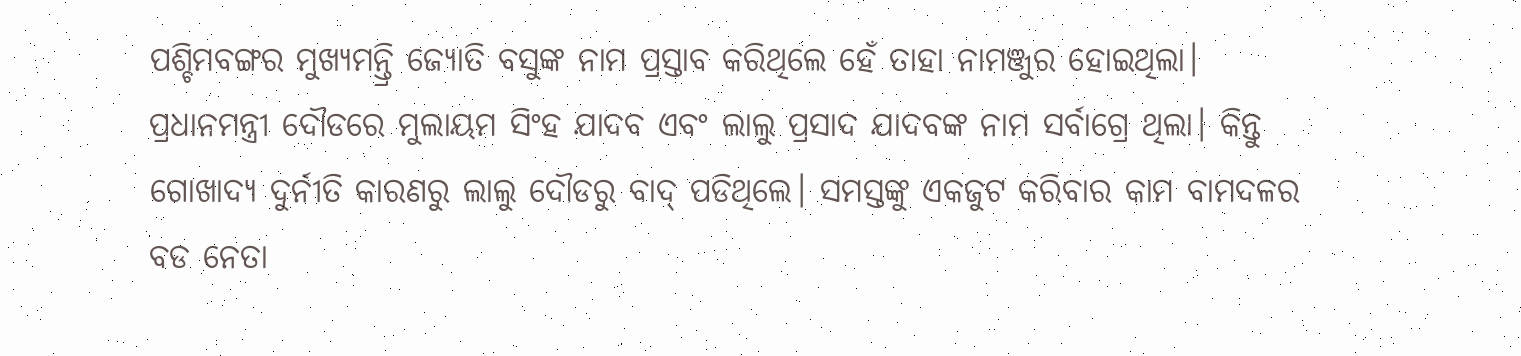ପଶ୍ଚିମବଙ୍ଗର ମୁଖ୍ୟମନ୍ତ୍ରି ଜ୍ୟୋତି ବସୁଙ୍କ ନାମ ପ୍ରସ୍ତାବ କରିଥିଲେ ହେଁ ତାହା ନାମଞ୍ଜୁର ହୋଇଥିଲା।
ପ୍ରଧାନମନ୍ତ୍ରୀ ଦୌଡରେ ମୁଲାୟମ ସିଂହ ଯାଦବ ଏବଂ ଲାଲୁ ପ୍ରସାଦ ଯାଦବଙ୍କ ନାମ ସର୍ବାଗ୍ରେ ଥିଲା। କିନ୍ତୁ ଗୋଖାଦ୍ୟ ଦୁର୍ନୀତି କାରଣରୁ ଲାଲୁ ଦୌଡରୁ ବାଦ୍ ପଡିଥିଲେ। ସମସ୍ତଙ୍କୁ ଏକଜୁଟ କରିବାର କାମ ବାମଦଳର ବଡ ନେତା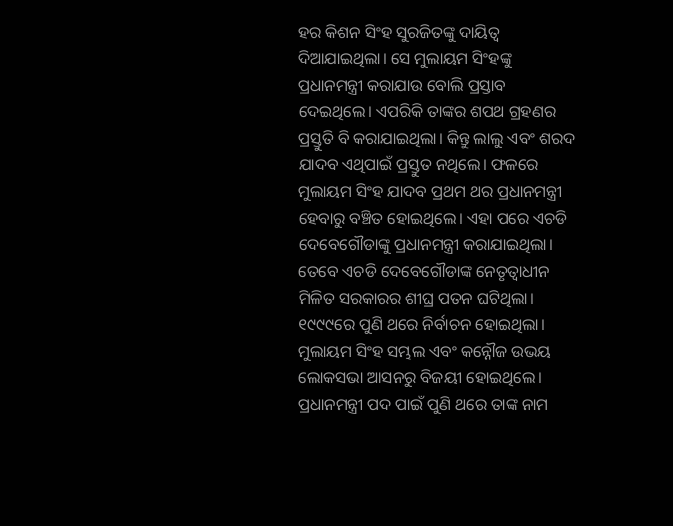ହର କିଶନ ସିଂହ ସୁରଜିତଙ୍କୁ ଦାୟିତ୍ଵ ଦିଆଯାଇଥିଲା। ସେ ମୁଲାୟମ ସିଂହଙ୍କୁ ପ୍ରଧାନମନ୍ତ୍ରୀ କରାଯାଉ ବୋଲି ପ୍ରସ୍ତାବ ଦେଇଥିଲେ। ଏପରିକି ତାଙ୍କର ଶପଥ ଗ୍ରହଣର ପ୍ରସ୍ତୁତି ବି କରାଯାଇଥିଲା। କିନ୍ତୁ ଲାଲୁ ଏବଂ ଶରଦ ଯାଦବ ଏଥିପାଇଁ ପ୍ରସ୍ତୁତ ନଥିଲେ। ଫଳରେ ମୁଲାୟମ ସିଂହ ଯାଦବ ପ୍ରଥମ ଥର ପ୍ରଧାନମନ୍ତ୍ରୀ ହେବାରୁ ବଞ୍ଚିତ ହୋଇଥିଲେ। ଏହା ପରେ ଏଚଡି ଦେବେଗୌଡାଙ୍କୁ ପ୍ରଧାନମନ୍ତ୍ରୀ କରାଯାଇଥିଲା।
ତେବେ ଏଚଡି ଦେବେଗୌଡାଙ୍କ ନେତୃତ୍ଵାଧୀନ ମିଳିତ ସରକାରର ଶୀଘ୍ର ପତନ ଘଟିଥିଲା। ୧୯୯୯ରେ ପୁଣି ଥରେ ନିର୍ବାଚନ ହୋଇଥିଲା। ମୁଲାୟମ ସିଂହ ସମ୍ଭଲ ଏବଂ କନ୍ନୌଜ ଉଭୟ ଲୋକସଭା ଆସନରୁ ବିଜୟୀ ହୋଇଥିଲେ। ପ୍ରଧାନମନ୍ତ୍ରୀ ପଦ ପାଇଁ ପୁଣି ଥରେ ତାଙ୍କ ନାମ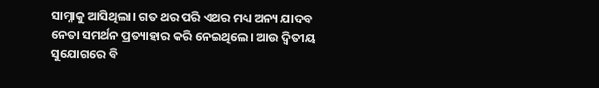ସାମ୍ନାକୁ ଆସିଥିଲା। ଗତ ଥର ପରି ଏଥର ମଧ୍ୟ ଅନ୍ୟ ଯାଦବ ନେତା ସମର୍ଥନ ପ୍ରତ୍ୟାହାର କରି ନେଇଥିଲେ। ଆଉ ଦ୍ଵିତୀୟ ସୁଯୋଗରେ ବି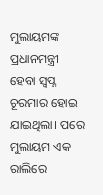ମୁଲାୟମଙ୍କ ପ୍ରଧାନମନ୍ତ୍ରୀ ହେବା ସ୍ଵପ୍ନ ଚୂରମାର ହୋଇ ଯାଇଥିଲା। ପରେ ମୁଲାୟମ ଏକ ରାଲିରେ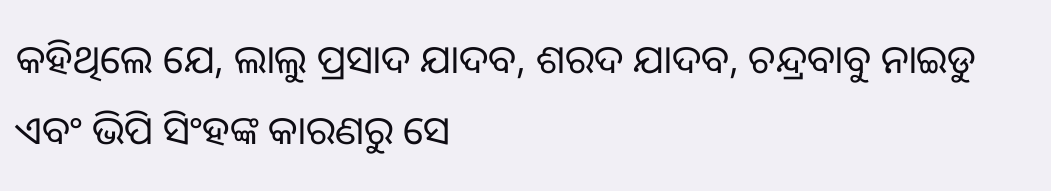କହିଥିଲେ ଯେ, ଲାଲୁ ପ୍ରସାଦ ଯାଦବ, ଶରଦ ଯାଦବ, ଚନ୍ଦ୍ରବାବୁ ନାଇଡୁ ଏବଂ ଭିପି ସିଂହଙ୍କ କାରଣରୁ ସେ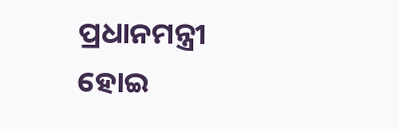ପ୍ରଧାନମନ୍ତ୍ରୀ ହୋଇ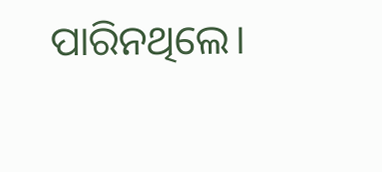ପାରିନଥିଲେ।